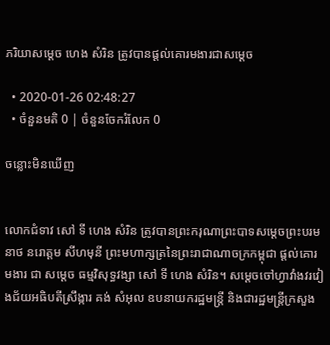ភរិយាសម្តេច ហេង សំរិន ត្រូវបានផ្តល់គោរមងារជាសម្តេច

  • 2020-01-26 02:48:27
  • ចំនួនមតិ 0 | ចំនួនចែករំលែក 0

ចន្លោះមិនឃើញ


លោកជំទាវ សៅ ទី ហេង សំរិន ត្រូវបានព្រះករុណាព្រះបាទសម្តេចព្រះបរមនាថ នរោត្តម សីហមុនី ព្រះមហាក្សត្រនៃព្រះរាជាណាចក្រកម្ពុជា ផ្តល់គោរមងារ ជា សម្តេច ធម្មវិសុទ្ធវង្សា សៅ ទី ហេង សំរិន។ សម្តេចចៅហ្វាវាំងវរវៀងជ័យអធិបតីស្រឹង្ការ គង់ សំអុល ឧបនាយករដ្ឋមន្ត្រី និងជារដ្ឋមន្ត្រីក្រសួង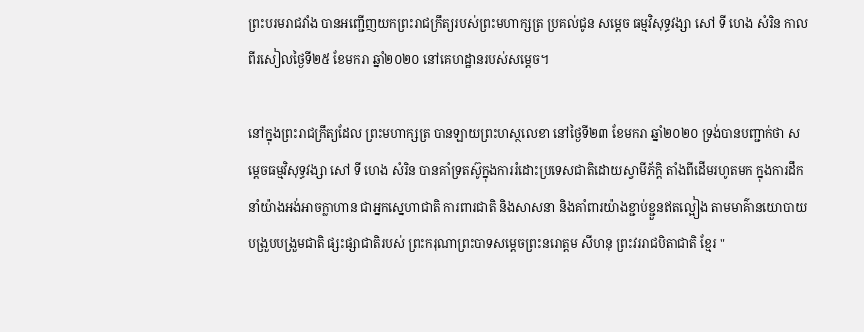ព្រះបរមរាជវាំង បានអញ្ជើញយកព្រះរាជក្រឹត្យរបស់ព្រះមហាក្សត្រ ប្រគល់ជូន សម្តេច ធម្មវិសុទ្ធវង្សា សៅ ទី ហេង សំរិន កាលពីរសៀលថ្ងៃទី២៥ ខែមករា ឆ្នាំ២០២០ នៅគេហដ្ឋានរបស់សម្តេច។

នៅក្នុងព្រះរាជក្រឹត្យដែល ព្រះមហាក្សត្រ បានឡាយព្រះហស្ថលេខា នៅថ្ងៃទី២៣ ខែមករា ឆ្នាំ២០២០ ទ្រង់បានបញ្ជាក់ថា សម្តេចធម្មវិសុទ្ធវង្សា សៅ ទី ហេង សំរិន បានគាំទ្រតស៊ូក្នុងការរំដោះប្រទេសជាតិដោយស្វាមីភ័ក្ដិ តាំងពីដើមរហូតមក ក្នុងការដឹកនាំយ៉ាងអង់អាចក្លាហាន ជាអ្នកស្នេហាជាតិ ការពារជាតិ និងសាសនា និងគាំពារយ៉ាងខ្ជាប់ខ្ជួនឥតល្អៀង តាមមាគ៌ានយោបាយបង្រួបបង្រួមជាតិ ផ្សះផ្សាជាតិរបស់ ព្រះករុណាព្រះបាទសម្តេចព្រះនរោត្តម សីហនុ ព្រះវររាជបិតាជាតិ ខ្មែរ "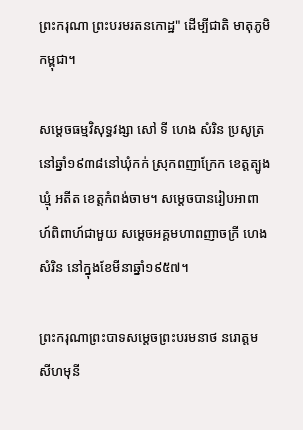ព្រះករុណា ព្រះបរមរតនកោដ្ឋ" ដើម្បីជាតិ មាតុភូមិកម្ពុជា។

សម្តេចធម្មវិសុទ្ធវង្សា សៅ ទី ហេង សំរិន ប្រសូត្រនៅឆ្នាំ១៩៣៨នៅឃុំកក់ ស្រុកពញាក្រែក ខេត្តត្បូងឃ្មុំ អតីត ខេត្តកំពង់ចាម។ សម្តេចបានរៀបអាពាហ៍ពិពាហ៍ជាមួយ សម្តេចអគ្គមហាពញាចក្រី ហេង សំរិន នៅក្នុងខែមីនាឆ្នាំ១៩៥៧។

ព្រះករុណាព្រះបាទសម្តេចព្រះបរមនាថ នរោត្តម សីហមុនី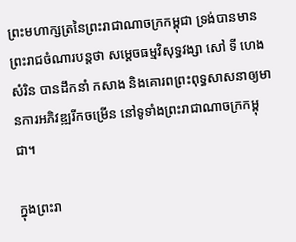ព្រះមហាក្សត្រនៃព្រះរាជាណាចក្រកម្ពុជា ទ្រង់បានមានព្រះរាជចំណារបន្តថា សម្តេចធម្មវិសុទ្ធវង្សា សៅ ទី ហេង សំរិន បានដឹកនាំ កសាង និងគោរពព្រះពុទ្ធសាសនាឲ្យមានការអភិវឌ្ឍរីកចម្រើន នៅទូទាំងព្រះរាជាណាចក្រកម្ពុជា។

ក្នុងព្រះរា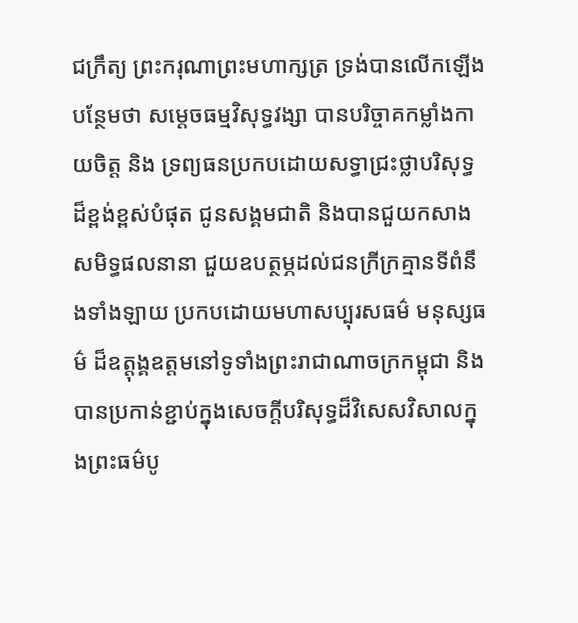ជក្រឹត្យ ព្រះករុណាព្រះមហាក្សត្រ ទ្រង់បានលើកឡើងបន្ថែមថា សម្តេចធម្មវិសុទ្ធវង្សា បានបរិច្ចាគកម្លាំងកាយចិត្ត និង ទ្រព្យធនប្រកបដោយសទ្ធាជ្រះថ្លាបរិសុទ្ធដ៏ខ្ពង់ខ្ពស់បំផុត ជូនសង្គមជាតិ និងបានជួយកសាងសមិទ្ធផលនានា ជួយឧបត្ថម្ភដល់ជនក្រីក្រគ្មានទីពំនឹងទាំងឡាយ ប្រកបដោយមហាសប្បុរសធម៌ មនុស្សធម៌ ដ៏ឧត្តុង្គឧត្តមនៅទូទាំងព្រះរាជាណាចក្រកម្ពុជា និងបានប្រកាន់ខ្ជាប់ក្នុងសេចក្តីបរិសុទ្ធដ៏វិសេសវិសាលក្នុងព្រះធម៌បូ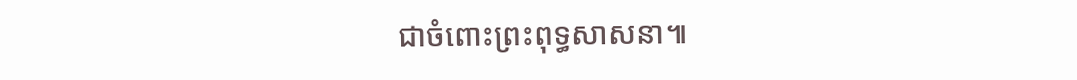ជាចំពោះព្រះពុទ្ធសាសនា៕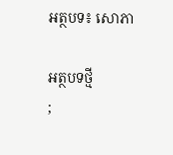អត្ថបទ៖ សោភា

អត្ថបទថ្មី
;